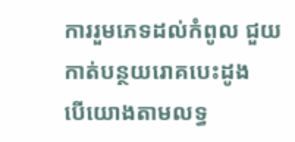ការរួមភេទដល់កំពូល ជួយកាត់បន្ថយរោគបេះដូង
បើយោងតាមលទ្ធ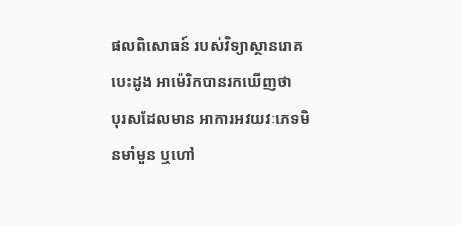ផលពិសោធន៍ របស់វិទ្យាស្ថានរោគបេះដូង អាម៉េរិកបានរកឃើញថា
បុរសដែលមាន អាការអវយវៈភេទមិនមាំមួន ឬហៅ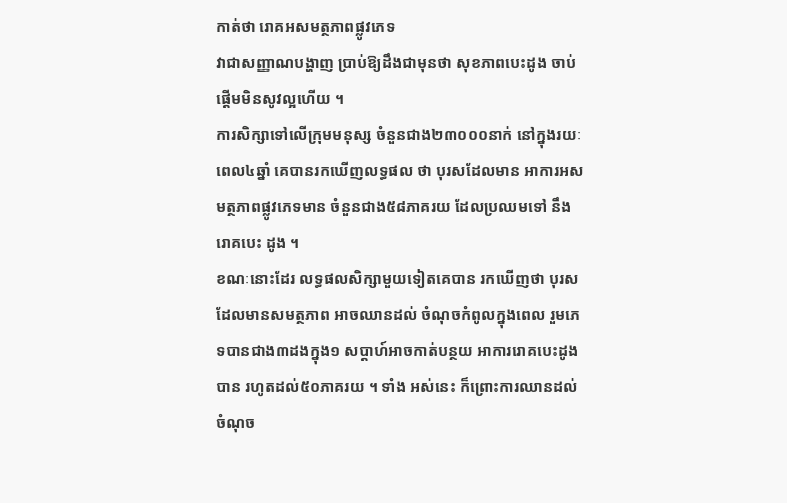កាត់ថា រោគអសមត្ថភាពផ្លូវភេទ
វាជាសញ្ញាណបង្ហាញ ប្រាប់ឱ្យដឹងជាមុនថា សុខភាពបេះដូង ចាប់ផ្ដើមមិនសូវល្អហើយ ។
ការសិក្សាទៅលើក្រុមមនុស្ស ចំនួនជាង២៣០០០នាក់ នៅក្នុងរយៈពេល៤ឆ្នាំ គេបានរកឃើញលទ្ធផល ថា បុរសដែលមាន អាការអសមត្ថភាពផ្លូវភេទមាន ចំនួនជាង៥៨ភាគរយ ដែលប្រឈមទៅ នឹងរោគបេះ ដូង ។
ខណៈនោះដែរ លទ្ធផលសិក្សាមួយទៀតគេបាន រកឃើញថា បុរសដែលមានសមត្ថភាព អាចឈានដល់ ចំណុចកំពូលក្នុងពេល រួមភេទបានជាង៣ដងក្នុង១ សប្ដាហ៍អាចកាត់បន្ថយ អាការរោគបេះដូង បាន រហូតដល់៥០ភាគរយ ។ ទាំង អស់នេះ ក៏ព្រោះការឈានដល់ ចំណុច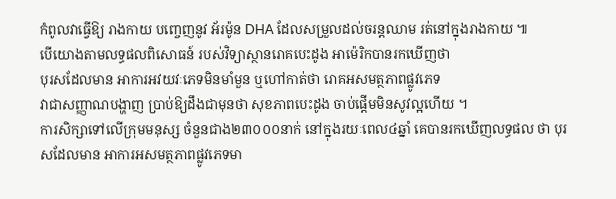កំពូលវាធ្វើឱ្យ រាងកាយ បញ្ចេញនូវ អ័រម៉ូន DHA ដែលសម្រួលដល់ចរន្ដឈាម រត់នៅក្នុងរាងកាយ ៕
បើយោងតាមលទ្ធផលពិសោធន៍ របស់វិទ្យាស្ថានរោគបេះដូង អាម៉េរិកបានរកឃើញថា
បុរសដែលមាន អាការអវយវៈភេទមិនមាំមួន ឬហៅកាត់ថា រោគអសមត្ថភាពផ្លូវភេទ
វាជាសញ្ញាណបង្ហាញ ប្រាប់ឱ្យដឹងជាមុនថា សុខភាពបេះដូង ចាប់ផ្ដើមមិនសូវល្អហើយ ។
ការសិក្សាទៅលើក្រុមមនុស្ស ចំនួនជាង២៣០០០នាក់ នៅក្នុងរយៈពេល៤ឆ្នាំ គេបានរកឃើញលទ្ធផល ថា បុរសដែលមាន អាការអសមត្ថភាពផ្លូវភេទមា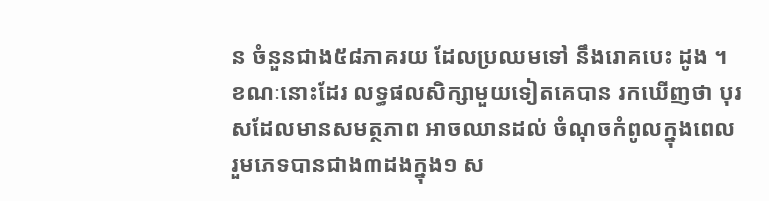ន ចំនួនជាង៥៨ភាគរយ ដែលប្រឈមទៅ នឹងរោគបេះ ដូង ។
ខណៈនោះដែរ លទ្ធផលសិក្សាមួយទៀតគេបាន រកឃើញថា បុរសដែលមានសមត្ថភាព អាចឈានដល់ ចំណុចកំពូលក្នុងពេល រួមភេទបានជាង៣ដងក្នុង១ ស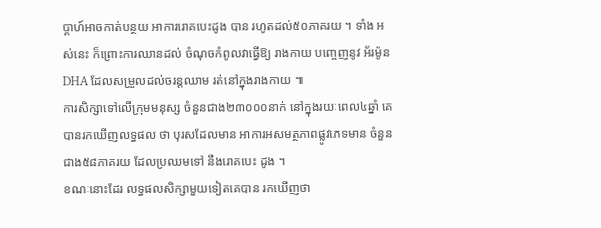ប្ដាហ៍អាចកាត់បន្ថយ អាការរោគបេះដូង បាន រហូតដល់៥០ភាគរយ ។ ទាំង អស់នេះ ក៏ព្រោះការឈានដល់ ចំណុចកំពូលវាធ្វើឱ្យ រាងកាយ បញ្ចេញនូវ អ័រម៉ូន DHA ដែលសម្រួលដល់ចរន្ដឈាម រត់នៅក្នុងរាងកាយ ៕
ការសិក្សាទៅលើក្រុមមនុស្ស ចំនួនជាង២៣០០០នាក់ នៅក្នុងរយៈពេល៤ឆ្នាំ គេបានរកឃើញលទ្ធផល ថា បុរសដែលមាន អាការអសមត្ថភាពផ្លូវភេទមាន ចំនួនជាង៥៨ភាគរយ ដែលប្រឈមទៅ នឹងរោគបេះ ដូង ។
ខណៈនោះដែរ លទ្ធផលសិក្សាមួយទៀតគេបាន រកឃើញថា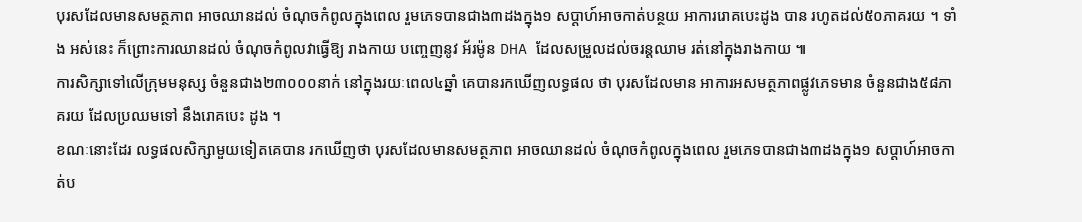បុរសដែលមានសមត្ថភាព អាចឈានដល់ ចំណុចកំពូលក្នុងពេល រួមភេទបានជាង៣ដងក្នុង១ សប្ដាហ៍អាចកាត់បន្ថយ អាការរោគបេះដូង បាន រហូតដល់៥០ភាគរយ ។ ទាំង អស់នេះ ក៏ព្រោះការឈានដល់ ចំណុចកំពូលវាធ្វើឱ្យ រាងកាយ បញ្ចេញនូវ អ័រម៉ូន DHA ដែលសម្រួលដល់ចរន្ដឈាម រត់នៅក្នុងរាងកាយ ៕
ការសិក្សាទៅលើក្រុមមនុស្ស ចំនួនជាង២៣០០០នាក់ នៅក្នុងរយៈពេល៤ឆ្នាំ គេបានរកឃើញលទ្ធផល ថា បុរសដែលមាន អាការអសមត្ថភាពផ្លូវភេទមាន ចំនួនជាង៥៨ភាគរយ ដែលប្រឈមទៅ នឹងរោគបេះ ដូង ។
ខណៈនោះដែរ លទ្ធផលសិក្សាមួយទៀតគេបាន រកឃើញថា បុរសដែលមានសមត្ថភាព អាចឈានដល់ ចំណុចកំពូលក្នុងពេល រួមភេទបានជាង៣ដងក្នុង១ សប្ដាហ៍អាចកាត់ប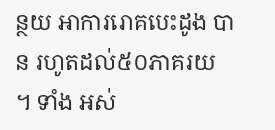ន្ថយ អាការរោគបេះដូង បាន រហូតដល់៥០ភាគរយ ។ ទាំង អស់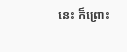នេះ ក៏ព្រោះ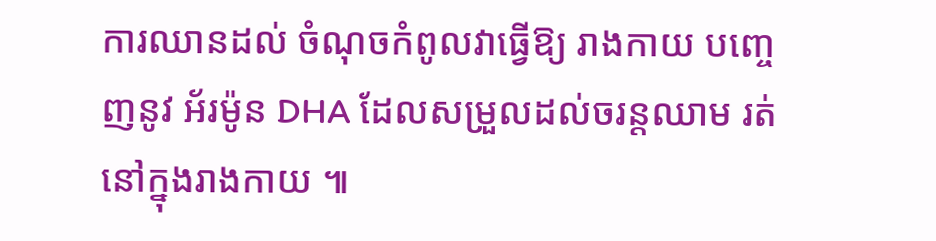ការឈានដល់ ចំណុចកំពូលវាធ្វើឱ្យ រាងកាយ បញ្ចេញនូវ អ័រម៉ូន DHA ដែលសម្រួលដល់ចរន្ដឈាម រត់នៅក្នុងរាងកាយ ៕